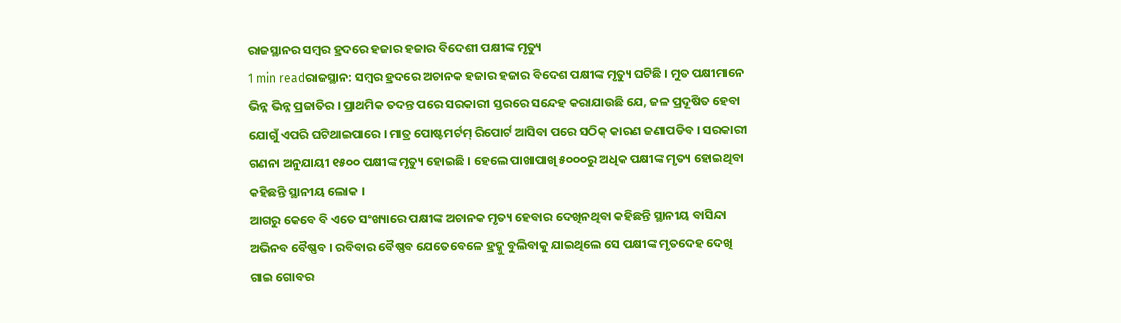ରାଜସ୍ଥାନର ସମ୍ବର ହ୍ରଦରେ ହଜାର ହଜାର ବିଦେଶୀ ପକ୍ଷୀଙ୍କ ମୃତ୍ୟୁ
1 min readରାଜସ୍ଥାନ: ସମ୍ବର ହ୍ରଦରେ ଅଚାନକ ହଜାର ହଜାର ବିଦେଶ ପକ୍ଷୀଙ୍କ ମୃତ୍ୟୁ ଘଟିଛି । ମୁତ ପକ୍ଷୀମାନେ ଭିନ୍ନ ଭିନ୍ନ ପ୍ରଜାତିର । ପ୍ରାଥମିକ ତଦନ୍ତ ପରେ ସରକାରୀ ସ୍ତରରେ ସନ୍ଦେହ କରାଯାଉଛି ଯେ, ଜଳ ପ୍ରଦୂଷିତ ହେବା ଯୋଗୁଁ ଏପରି ଘଟିଥାଇପାରେ । ମାତ୍ର ପୋଷ୍ଟମର୍ଟମ୍ ରିପୋର୍ଟ ଆସିବା ପରେ ସଠିକ୍ କାରଣ ଜଣାପଡିବ । ସରକାରୀ ଗଣନା ଅନୁଯାୟୀ ୧୫୦୦ ପକ୍ଷୀଙ୍କ ମୃତ୍ୟୁ ହୋଇଛି । ହେଲେ ପାଖାପାଖି ୫୦୦୦ରୁ ଅଧିକ ପକ୍ଷୀଙ୍କ ମୃତ୍ୟ ହୋଇଥିବା କହିଛନ୍ତି ସ୍ଥାନୀୟ ଲୋକ ।
ଆଗରୁ କେବେ ବି ଏତେ ସଂଖ୍ୟାରେ ପକ୍ଷୀଙ୍କ ଅଚାନକ ମୃତ୍ୟ ହେବାର ଦେଖିନଥିବା କହିଛନ୍ତି ସ୍ଥାନୀୟ ବାସିନ୍ଦା ଅଭିନବ ବୈଷ୍ଣବ । ରବିବାର ବୈଷ୍ଣବ ଯେତେବେଳେ ହ୍ରଦ୍କୁ ବୁଲିବାକୁ ଯାଇଥିଲେ ସେ ପକ୍ଷୀଙ୍କ ମୃତଦେହ ଦେଖି ଗାଇ ଗୋବର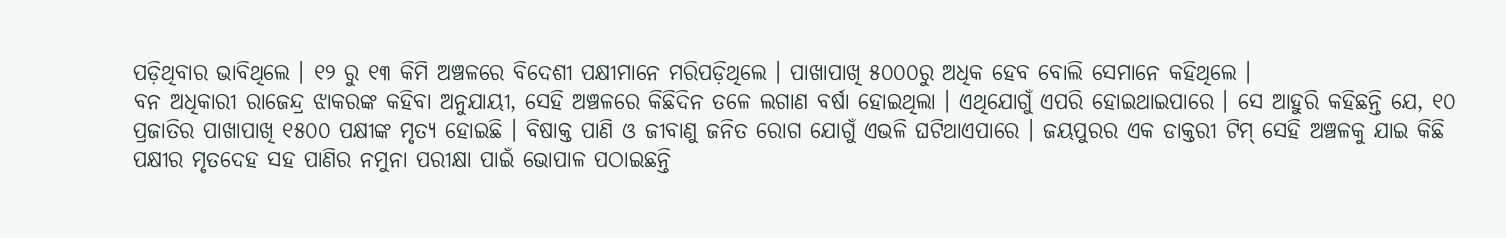ପଡ଼ିଥିବାର ଭାବିଥିଲେ । ୧୨ ରୁ ୧୩ କିମି ଅଞ୍ଚଳରେ ବିଦେଶୀ ପକ୍ଷୀମାନେ ମରିପଡ଼ିଥିଲେ । ପାଖାପାଖି ୫୦୦୦ରୁ ଅଧିକ ହେବ ବୋଲି ସେମାନେ କହିଥିଲେ ।
ବନ ଅଧିକାରୀ ରାଜେନ୍ଦ୍ର ଝାକରଙ୍କ କହିବା ଅନୁଯାୟୀ, ସେହି ଅଞ୍ଚଳରେ କିଛିଦିନ ତଳେ ଲଗାଣ ବର୍ଷା ହୋଇଥିଲା । ଏଥିଯୋଗୁଁ ଏପରି ହୋଇଥାଇପାରେ । ସେ ଆହୁରି କହିଛନ୍ତି ଯେ, ୧୦ ପ୍ରଜାତିର ପାଖାପାଖି ୧୫୦୦ ପକ୍ଷୀଙ୍କ ମୃତ୍ୟ ହୋଇଛି । ବିଷାକ୍ତ ପାଣି ଓ ଜୀବାଣୁ ଜନିତ ରୋଗ ଯୋଗୁଁ ଏଭଳି ଘଟିଥାଏପାରେ । ଜୟପୁରର ଏକ ଡାକ୍ତରୀ ଟିମ୍ ସେହି ଅଞ୍ଚଳକୁ ଯାଇ କିଛି ପକ୍ଷୀର ମୃତଦେହ ସହ ପାଣିର ନମୁନା ପରୀକ୍ଷା ପାଇଁ ଭୋପାଳ ପଠାଇଛନ୍ତି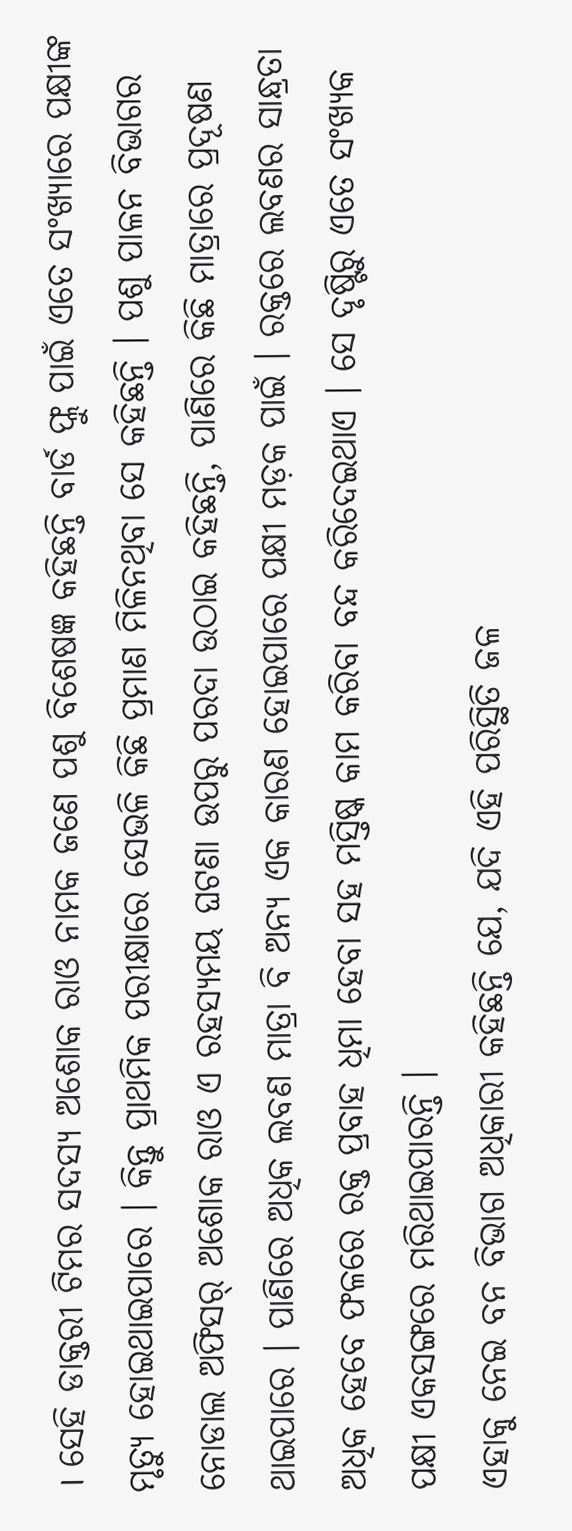। ସେହି ଡାକ୍ତରୀ ଟିମର ସଦସ୍ୟ ଅଶୋକ ରାଓ ନାମକ ଜଣେ ପଶୁ ବିଶେଷଜ୍ଞ କହିଛନ୍ତି ବାର୍ଡ ଫ୍ଲୁ ପାଇଁ ଏତେ ସଂଖ୍ୟାରେ ପକ୍ଷୀଙ୍କ ମୃତ୍ୟୁ ହୋଇଥାଇପାରେ । କିନ୍ତୁ ପ୍ରାଥମିକ ପରୀକ୍ଷାରେ ସେଭଳି କିଛି ପ୍ରମାଣ ମିଳିନଥିବା ସେ କହିଛନ୍ତି । ପଶୁ ପାଳନ ବିଭାଗର ନୋଡାଲ ଅଫିସର୍ ଅଶୋକ ରାଓ ଏ ରହସ୍ୟମୟ ଘଟଣା ଉପରୁ ପରଦା ଉଠାଇ କହିଛନ୍ତି, ପାଣିରେ କିଛି ମାତ୍ରାରେ ପ୍ରଦୂଷଣ ଥାଇପାରେ । ପାଣିରେ ଅଧିକ ଲବଣ ମାତ୍ରା ବି ଅନ୍ୟ ଏକ କାରଣ ହୋଇପାରେ ପକ୍ଷୀ ମଡ଼କ ପାଇଁ । ରକ୍ତରେ ଲବଣର ସାନ୍ଧ୍ରତା ଅଧିକ ହେବେ ଫଳରେ ରକ୍ତ ପ୍ରବାହ ଧିମା ହେବା ସହ ମସ୍ତିଷ୍କ କାମ କରିବା ବନ୍ଦ କରିଦେଇଥାଏ । ସେ ଦୃଷ୍ଟିରୁ ଏତେ ସଂଖ୍ୟକ ପକ୍ଷୀ ଏକସଙ୍ଗରେ ମରିଥାଇପାରନ୍ତି ।
ଏହାକୁ ନେଇ ବନ ବିଭାଗ ଅଧିକାରୀ କହିଛନ୍ତି ଯେ, ଯଦି ଏହି ପରିସ୍ଥିତି ଜଳ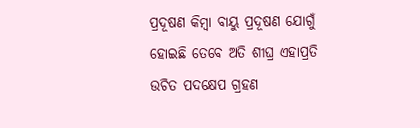ପ୍ରଦୂଷଣ କିମ୍ବା ବାୟୁ ପ୍ରଦୂଷଣ ଯୋଗୁଁ ହୋଇଛି ତେବେ ଅତି ଶୀଘ୍ର ଏହାପ୍ରତି ଉଚିତ ପଦକ୍ଷେପ ଗ୍ରହଣ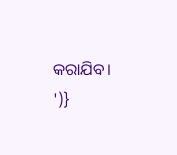କରାଯିବ। ')}